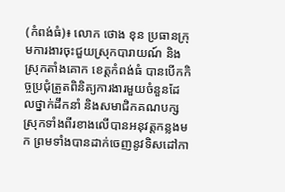(កំពង់ធំ)៖ លោក ថោង ខុន ប្រធានក្រុមការងារចុះជួយស្រុកបារាយណ៍ និងស្រុកតាំងគោក ខេត្តកំពង់ធំ បានបើកកិច្ចប្រជុំត្រួតពិនិត្យការងារមួយចំនួនដែលថ្នាក់ដឹកនាំ និងសមាជិកគណបក្សស្រុកទាំងពីរខាងលើបានអនុវត្តកន្លងមក ព្រមទាំងបានដាក់ចេញនូវទិសដៅកា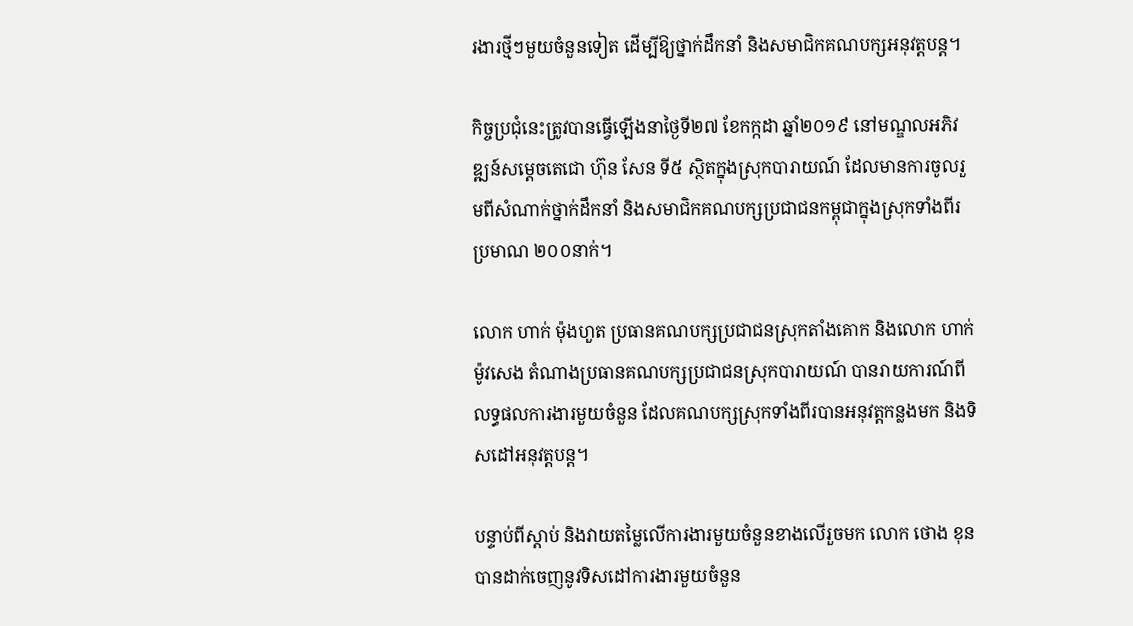រងារថ្មីៗមួយចំនួនទៀត ដើម្បីឱ្យថ្នាក់ដឹកនាំ និងសមាជិកគណបក្សអនុវត្តបន្ត។

កិច្ចប្រជុំនេះត្រូវបានធ្វើឡើងនាថ្ងៃទី២៧ ខែកក្កដា ឆ្នាំ២០១៩ នៅមណ្ឌលអភិវឌ្ឍន៍សម្ដេចតេជោ ហ៊ុន សែន ទី៥ ស្ថិតក្នុងស្រុកបារាយណ៍ ដែលមានការចូលរួមពីសំណាក់ថ្នាក់ដឹកនាំ និងសមាជិកគណបក្សប្រជាជនកម្ពុជាក្នុងស្រុកទាំងពីរប្រមាណ ២០០នាក់។

លោក ហាក់ ម៉ុងហួត ប្រធានគណបក្សប្រជាជនស្រុកតាំងគោក និងលោក ហាក់ ម៉ូវសេង តំណាងប្រធានគណបក្សប្រជាជនស្រុកបារាយណ៍ បានរាយការណ៍ពីលទ្ធផលការងារមួយចំនួន ដែលគណបក្សស្រុកទាំងពីរបានអនុវត្តកន្លងមក និងទិសដៅអនុវត្តបន្ត។

បន្ទាប់ពីស្ដាប់ និងវាយតម្លៃលើការងារមួយចំនួនខាងលើរួចមក លោក ថោង ខុន បានដាក់ចេញនូវទិសដៅការងារមួយចំនួន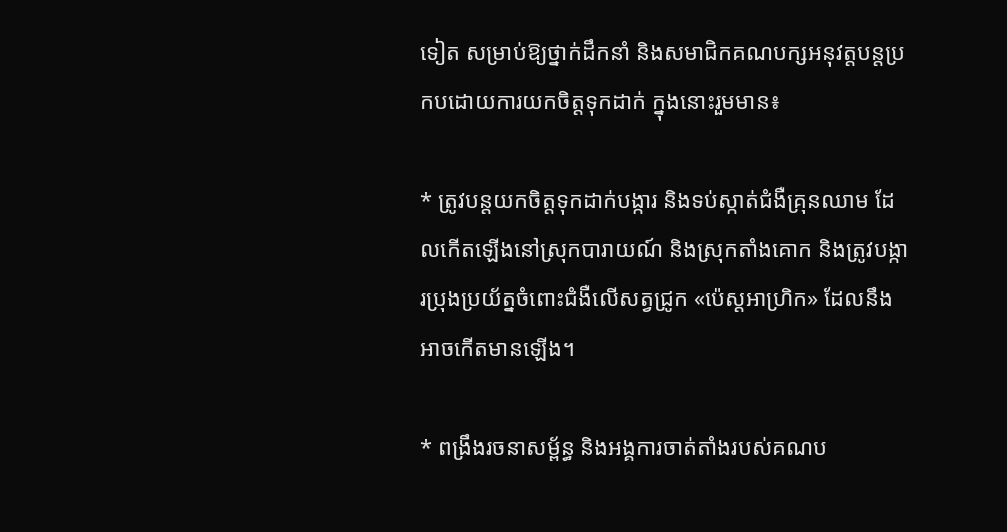ទៀត សម្រាប់ឱ្យថ្នាក់ដឹកនាំ និងសមាជិកគណបក្សអនុវត្តបន្តប្រកបដោយការយកចិត្តទុកដាក់ ក្នុងនោះរួមមាន៖

* ត្រូវបន្តយកចិត្តទុកដាក់បង្ការ និងទប់ស្កាត់ជំងឺគ្រុនឈាម ដែលកើតឡើងនៅស្រុកបារាយណ៍ និងស្រុកតាំងគោក និងត្រូវបង្ការប្រុងប្រយ័ត្នចំពោះជំងឺលើសត្វជ្រូក «ប៉េស្ដអាហ្រិក» ដែលនឹងអាចកើតមានឡើង។

* ពង្រឹងរចនាសម្ព័ន្ធ និងអង្គការចាត់តាំងរបស់គណប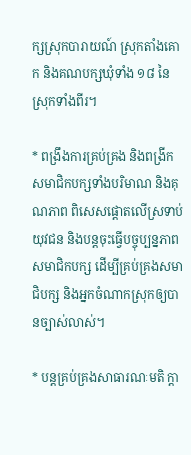ក្សស្រុកបារាយណ៍ ស្រុកតាំងគោក និងគណបក្សឃុំទាំង ១៨ នៃស្រុកទាំងពីរ។

* ពង្រឹងការគ្រប់គ្រង និងពង្រីកសមាជិកបក្សទាំងបរិមាណ និងគុណភាព ពិសេសផ្តោតលើស្រទាប់យុវជន និងបន្តចុះធ្វើបច្ចុប្បន្នភាពសមាជិកបក្ស ដើម្បីគ្រប់គ្រងសមាជិបក្ស និងអ្នកចំណាកស្រុកឲ្យបានច្បាស់លាស់។

* បន្តគ្រប់គ្រងសាធារណៈមតិ ក្តា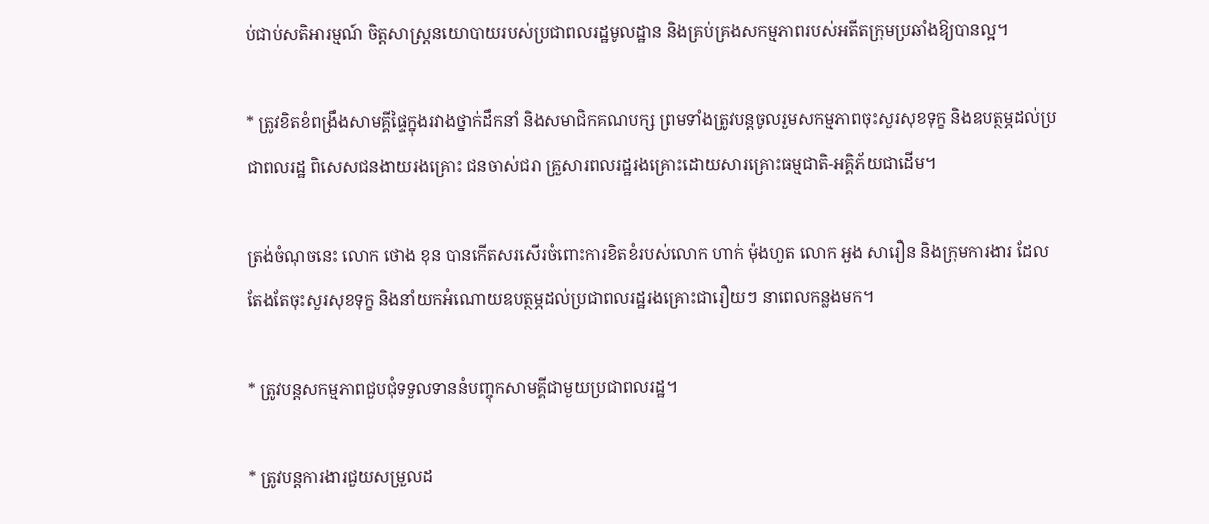ប់ជាប់សតិអារម្មណ៍ ចិត្តសាស្ត្រនយោបាយរបស់ប្រជាពលរដ្ឋមូលដ្ឋាន និងគ្រប់គ្រងសកម្មភាពរបស់អតីតក្រុមប្រឆាំងឱ្យបានល្អ។

* ត្រូវខិតខំពង្រឹងសាមគ្គីផ្ទៃក្នុងរវាងថ្នាក់ដឹកនាំ និងសមាជិកគណបក្ស ព្រមទាំងត្រូវបន្តចូលរួមសកម្មភាពចុះសួរសុខទុក្ខ និងឧបត្ថម្ភដល់ប្រជាពលរដ្ឋ ពិសេសជនងាយរងគ្រោះ ជនចាស់ជរា គ្រួសារពលរដ្ឋរងគ្រោះដោយសារគ្រោះធម្មជាតិ-អគ្គិភ័យជាដើម។

ត្រង់ចំណុចនេះ លោក ថោង ខុន បានកើតសរសើរចំពោះការខិតខំរបស់លោក ហាក់ ម៉ុងហួត លោក អួង សារឿន និងក្រុមការងារ ដែលតែងតែចុះសួរសុខទុក្ខ និងនាំយកអំណោយឧបត្ថម្ភដល់ប្រជាពលរដ្ឋរងគ្រោះជារឿយៗ នាពេលកន្លងមក។

* ត្រូវបន្តសកម្មភាពជួបជុំទទួលទាននំបញ្ចុកសាមគ្គីជាមួយប្រជាពលរដ្ឋ។

* ត្រូវបន្តការងារជួយសម្រួលដ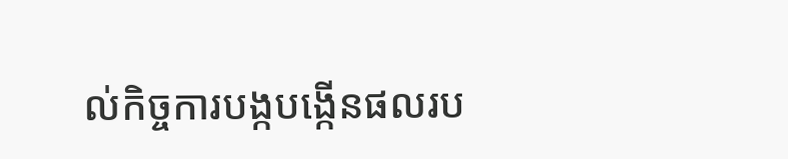ល់កិច្ចការបង្កបង្កើនផលរប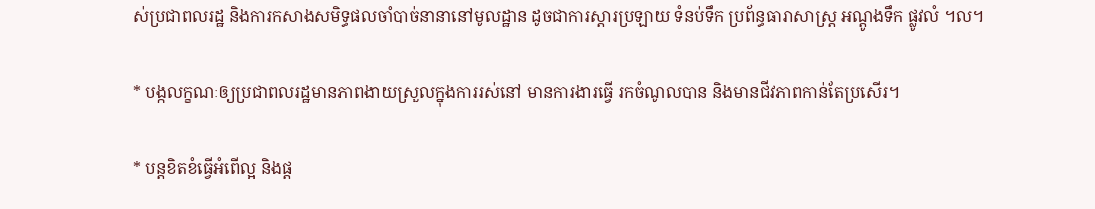ស់ប្រជាពលរដ្ឋ និងការកសាងសមិទ្ធផលចាំបាច់នានានៅមូលដ្ឋាន ដូចជាការស្ដារប្រឡាយ ទំនប់ទឹក ប្រព័ន្ធធារាសាស្ត្រ អណ្តូងទឹក ផ្លូវលំ ។ល។

* បង្កលក្ខណៈឲ្យប្រជាពលរដ្ឋមានភាពងាយស្រួលក្នុងការរស់នៅ មានការងារធ្វើ រកចំណូលបាន និងមានជីវភាពកាន់តែប្រសើរ។

* បន្តខិតខំធ្វើអំពើល្អ និងផ្ត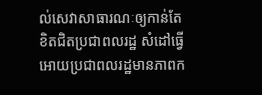ល់សេវាសាធារណៈឲ្យកាន់តែខិតជិតប្រជាពលរដ្ឋ សំដៅធ្វើអោយប្រជាពលរដ្ឋមានភាពក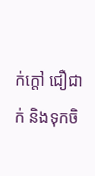ក់ក្តៅ ជឿជាក់ និងទុកចិ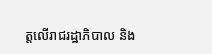ត្តលើរាជរដ្ឋាភិបាល និង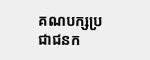គណបក្សប្រជាជនក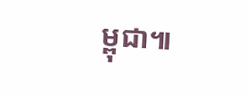ម្ពុជា៕